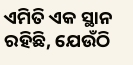ଏମିତି ଏକ ସ୍ଥାନ ରହିଛି, ଯେଉଁଠି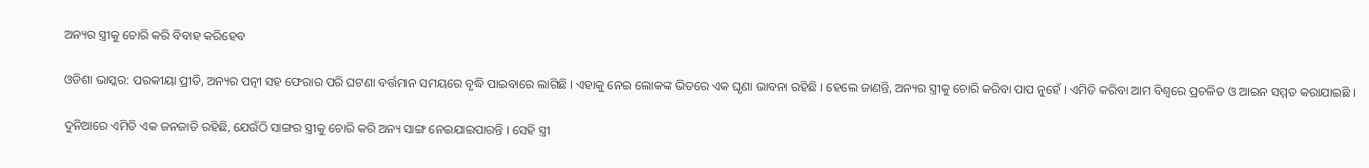ଅନ୍ୟର ସ୍ତ୍ରୀକୁ ଚୋରି କରି ବିବାହ କରିହେବ

ଓଡିଶା ଭାସ୍କର: ପରକୀୟା ପ୍ରୀତି, ଅନ୍ୟର ପତ୍ନୀ ସହ ଫେରାର ପରି ଘଟଣା ବର୍ତ୍ତମାନ ସମୟରେ ବୃଦ୍ଧି ପାଇବାରେ ଲାଗିଛି । ଏହାକୁ ନେଇ ଲୋକଙ୍କ ଭିତରେ ଏକ ଘୃଣା ଭାବନା ରହିଛି । ହେଲେ ଜାଣନ୍ତି, ଅନ୍ୟର ସ୍ତ୍ରୀକୁ ଚୋରି କରିବା ପାପ ନୁହେଁ । ଏମିତି କରିବା ଆମ ବିଶ୍ୱରେ ପ୍ରଚଳିତ ଓ ଆଇନ ସମ୍ମତ କରାଯାଇଛି ।

ଦୁନିଆରେ ଏମିତି ଏକ ଜନଜାତି ରହିଛି, ଯେଉଁଠି ସାଙ୍ଗର ସ୍ତ୍ରୀକୁ ଚୋରି କରି ଅନ୍ୟ ସାଙ୍ଗ ନେଇଯାଇପାରନ୍ତି । ସେହି ସ୍ତ୍ରୀ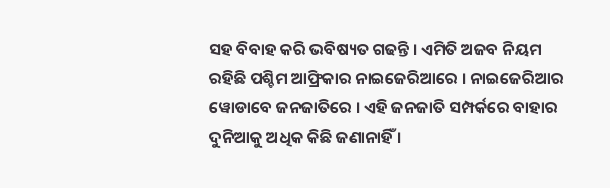ସହ ବିବାହ କରି ଭବିଷ୍ୟତ ଗଢନ୍ତି । ଏମିତି ଅଜବ ନିୟମ ରହିଛି ପଶ୍ଚିମ ଆଫ୍ରିକାର ନାଇଜେରିଆରେ । ନାଇଜେରିଆର ୱୋଡାବେ ଜନଜାତିରେ । ଏହି ଜନଜାତି ସମ୍ପର୍କରେ ବାହାର ଦୁନିଆକୁ ଅଧିକ କିଛି ଜଣାନାହିଁ ।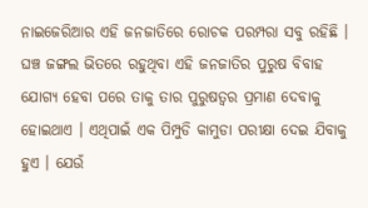ନାଇଜେରିଆର ଏହି ଜନଜାତିରେ ରୋଚକ ପରମ୍ପରା ସବୁ ରହିଛି । ଘଞ୍ଚ ଜଙ୍ଗଲ ଭିତରେ ରହୁଥିବା ଏହି ଜନଜାତିର ପୁରୁଷ ବିବାହ ଯୋଗ୍ୟ ହେବା ପରେ ତାକୁ ତାର ପୁରୁଷତ୍ୱର ପ୍ରମାଣ ଦେବାକୁ ହୋଇଥାଏ । ଏଥିପାଇଁ ଏକ ପିମ୍ପୁଡି କାମୁଡା ପରୀକ୍ଷା ଦେଇ ଯିବାକୁ ହୁଏ । ଯେଉଁ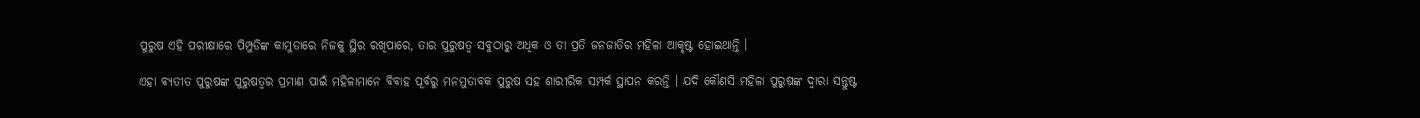ପୁରୁଷ ଏହି ପରୀକ୍ଷାରେ ପିମ୍ପୁଡିଙ୍କ କାମୁଡାରେ ନିଜକୁ ସ୍ଥିର ରଖିପାରେ, ତାର ପୁରୁଷତ୍ୱ ସବୁଠାରୁ ଅଧିକ ଓ ତା ପ୍ରତି ଜନଜାତିର ମହିଳା ଆକୃଷ୍ଟ ହୋଇଥାନ୍ତି ।

ଏହା ବ୍ୟତୀତ ପୁରୁଷଙ୍କ ପୁରୁଷତ୍ୱର ପ୍ରମାଣ ପାଇଁ ମହିଳାମାନେ ବିବାହ ପୂର୍ବରୁ ମନମୁତାବକ ପୁରୁଷ ସହ ଶାରୀରିକ ସମ୍ପର୍କ ସ୍ଥାପନ କରନ୍ତି । ଯଦି କୌଣସି ମହିଳା ପୁରୁଷଙ୍କ ଦ୍ୱାରା ସନ୍ତୁଷ୍ଟ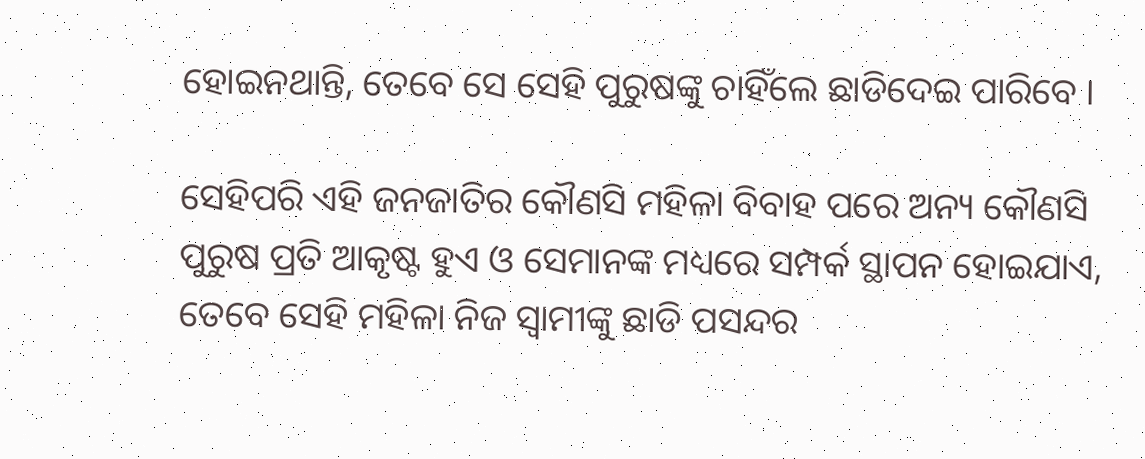ହୋଇନଥାନ୍ତି, ତେବେ ସେ ସେହି ପୁରୁଷଙ୍କୁ ଚାହିଁଲେ ଛାଡିଦେଇ ପାରିବେ ।

ସେହିପରି ଏହି ଜନଜାତିର କୌଣସି ମହିଳା ବିବାହ ପରେ ଅନ୍ୟ କୌଣସି ପୁରୁଷ ପ୍ରତି ଆକୃଷ୍ଟ ହୁଏ ଓ ସେମାନଙ୍କ ମଧ୍ୟରେ ସମ୍ପର୍କ ସ୍ଥାପନ ହୋଇଯାଏ, ତେବେ ସେହି ମହିଳା ନିଜ ସ୍ୱାମୀଙ୍କୁ ଛାଡି ପସନ୍ଦର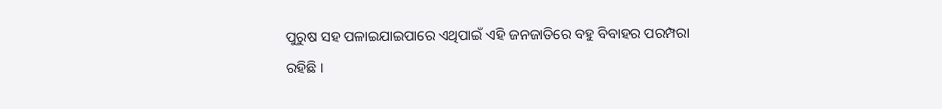ପୁରୁଷ ସହ ପଳାଇଯାଇପାରେ ଏଥିପାଇଁ ଏହି ଜନଜାତିରେ ବହୁ ବିବାହର ପରମ୍ପରା ରହିଛି ।